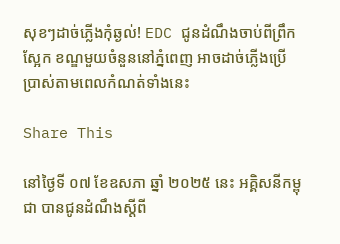សុខៗដាច់ភ្លើងកុំឆ្ងល់! EDC ជូនដំណឹងចាប់ពីព្រឹកស្អែក ខណ្ឌមួយចំនួននៅភ្នំពេញ អាចដាច់ភ្លើងប្រើប្រាស់តាមពេលកំណត់ទាំងនេះ

Share This

នៅថ្ងៃទី ០៧ ខែឧសភា ឆ្នាំ ២០២៥ នេះ អគ្គិសនីកម្ពុជា បានជូនដំណឹងស្ដីពី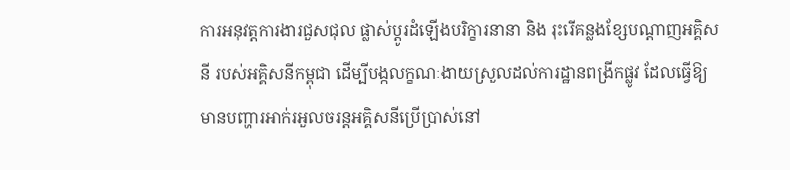ការអនុវត្តការងារជួសជុល ផ្លាស់ប្ដូរដំឡើងបរិក្ខារនានា និង រុះរើគន្លងខ្សែបណ្ដាញអគ្គិសនី របស់អគ្គិសនីកម្ពុជា ដើម្បីបង្កលក្ខណៈងាយស្រួលដល់ការដ្ឋានពង្រីកផ្លូវ ដែលធ្វើឱ្យមានបញ្ហារអាក់រអួលចរន្តអគ្គិសនីប្រើប្រាស់នៅ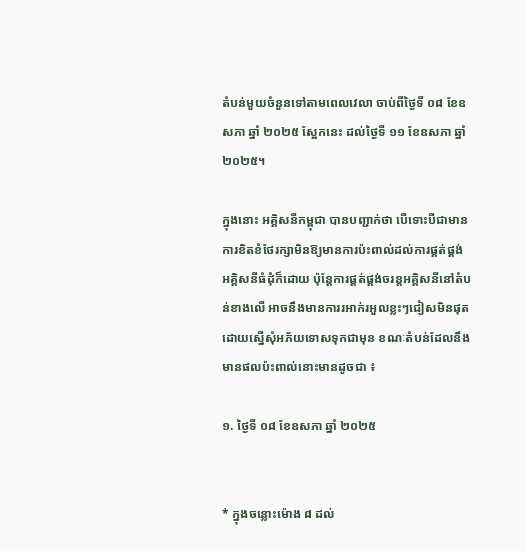តំបន់មួយចំនួនទៅតាមពេលវេលា ចាប់ពីថ្ងៃទី ០៨ ខែឧសភា ឆ្នាំ ២០២៥ ស្អែកនេះ ដល់ថ្ងៃទី ១១ ខែឧសភា ឆ្នាំ ២០២៥។

ក្នុងនោះ អគ្គិសនីកម្ពុជា បានបញ្ជាក់ថា បើទោះបីជាមានការខិតខំថែរក្សាមិនឱ្យមានការប៉ះពាល់ដល់ការផ្គត់ផ្គង់អគ្គិសនីធំដុំក៏ដោយ ប៉ុន្តែការផ្គត់ផ្គង់ចរន្តអគ្គិសនីនៅតំបន់ខាងលើ អាចនឹងមានការរអាក់រអួលខ្លះៗជៀសមិនផុតដោយស្នើសុំអភ័យទោសទុកជាមុន ខណៈតំបន់ដែលនឹងមានផលប៉ះពាល់នោះមានដូចជា ៖

១. ថ្ងៃទី ០៨ ខែឧសភា ឆ្នាំ ២០២៥


* ក្នុងចន្លោះម៉ោង ៨ ដល់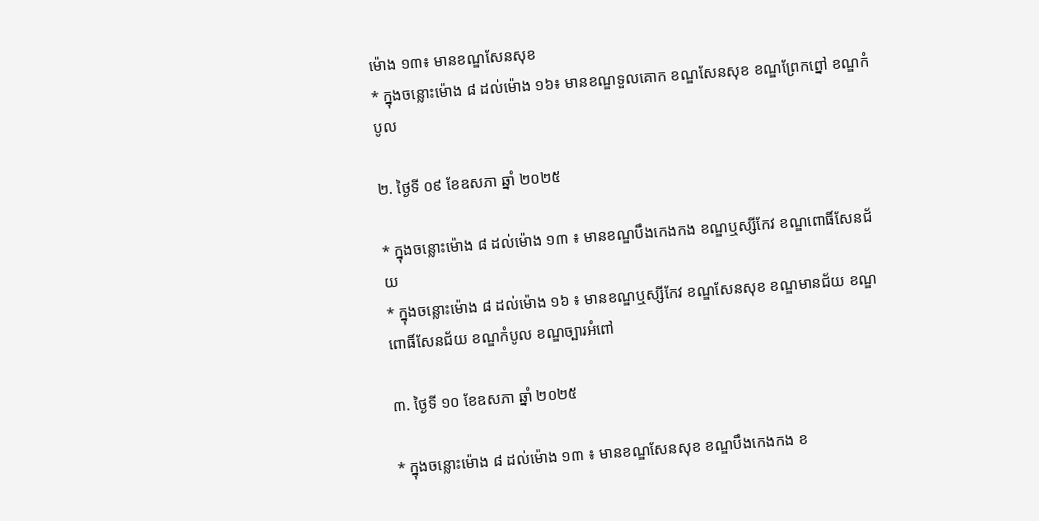ម៉ោង ១៣៖ មានខណ្ឌសែនសុខ
* ក្នុងចន្លោះម៉ោង ៨ ដល់ម៉ោង ១៦៖ មានខណ្ឌទួលគោក ខណ្ឌសែនសុខ ខណ្ឌព្រែកព្នៅ ខណ្ឌកំបូល

២. ថ្ងៃទី ០៩ ខែឧសភា ឆ្នាំ ២០២៥

* ក្នុងចន្លោះម៉ោង ៨ ដល់ម៉ោង ១៣ ៖ មានខណ្ឌបឹងកេងកង ខណ្ឌឬស្សីកែវ ខណ្ឌពោធិ៍សែនជ័យ
* ក្នុងចន្លោះម៉ោង ៨ ដល់ម៉ោង ១៦ ៖ មានខណ្ឌឬស្សីកែវ ខណ្ឌសែនសុខ ខណ្ឌមានជ័យ ខណ្ឌពោធិ៍សែនជ័យ ខណ្ឌកំបូល ខណ្ឌច្បារអំពៅ

៣. ថ្ងៃទី ១០ ខែឧសភា ឆ្នាំ ២០២៥

* ក្នុងចន្លោះម៉ោង ៨ ដល់ម៉ោង ១៣ ៖ មានខណ្ឌសែនសុខ ខណ្ឌបឹងកេងកង ខ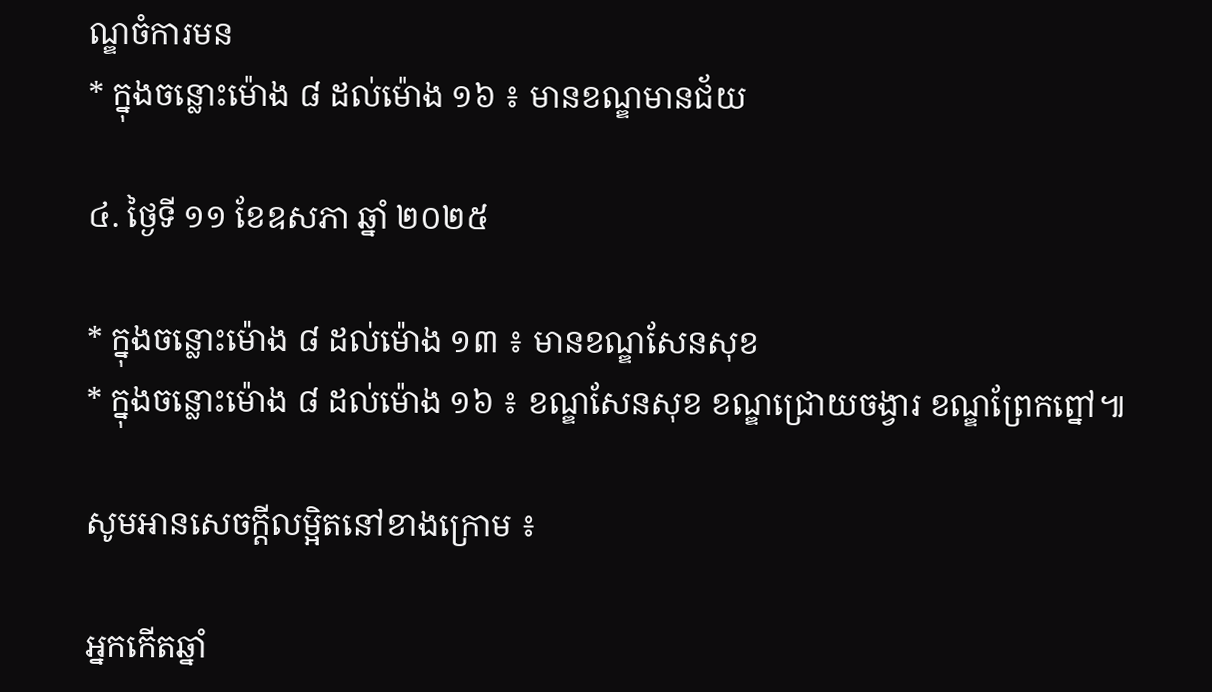ណ្ឌចំការមន
* ក្នុងចន្លោះម៉ោង ៨ ដល់ម៉ោង ១៦ ៖ មានខណ្ឌមានជ័យ

៤. ថ្ងៃទី ១១ ខែឧសភា ឆ្នាំ ២០២៥

* ក្នុងចន្លោះម៉ោង ៨ ដល់ម៉ោង ១៣ ៖ មានខណ្ឌសែនសុខ
* ក្នុងចន្លោះម៉ោង ៨ ដល់ម៉ោង ១៦ ៖ ខណ្ឌសែនសុខ ខណ្ឌជ្រោយចង្វារ ខណ្ឌព្រែកព្នៅ៕

សូមអានសេចក្ដីលម្អិតនៅខាងក្រោម ៖

អ្នកកើតឆ្នាំ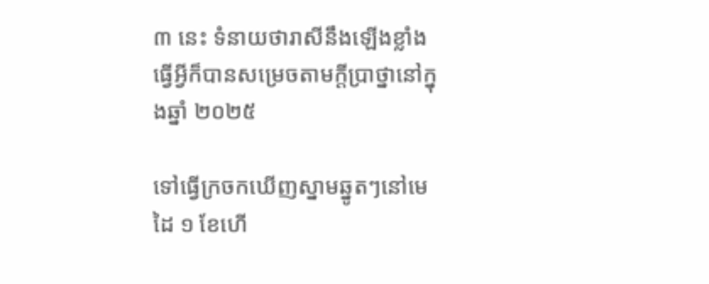៣ នេះ ទំនាយថារាសីនឹងឡើងខ្លាំង ធ្វើអ្វីក៏បានសម្រេចតាមក្ដីប្រាថ្នានៅក្នុងឆ្នាំ ២០២៥

ទៅធ្វើក្រចកឃើញស្នាមឆ្នូតៗនៅមេដៃ ១ ខែហើ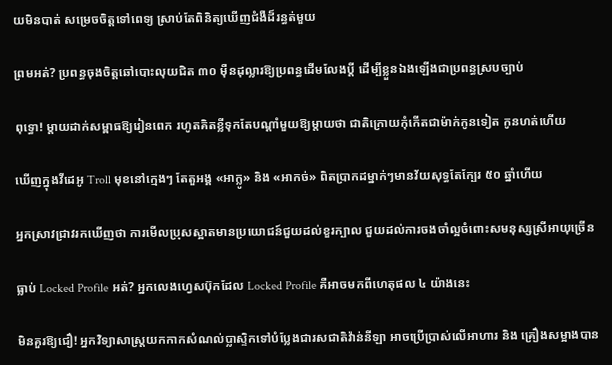យមិនបាត់ សម្រេចចិត្តទៅពេទ្យ ស្រាប់តែពិនិត្យឃើញជំងឺដ៏រន្ធត់មួយ

ព្រមអត់? ប្រពន្ធចុងចិត្តឆៅបោះលុយជិត ៣០ ម៉ឺនដុល្លារឱ្យប្រពន្ធដើមលែងប្តី ដើម្បីខ្លួនឯងឡើងជាប្រពន្ធស្របច្បាប់

ពុទ្ធោ! ម្ដាយដាក់សម្ពាធឱ្យរៀនពេក រហូតគិតខ្លីទុកតែបណ្ដាំមួយឱ្យម្តាយថា ជាតិក្រោយកុំកើតជាម៉ាក់កូនទៀត កូនហត់ហើយ

ឃើញក្នុងវីដេអូ Troll មុខនៅក្មេងៗ តែតួអង្គ «អាក្លូ» និង «អាកច់» ពិតប្រាកដម្នាក់ៗមានវ័យសុទ្ធតែក្បែរ ៥០ ឆ្នាំហើយ

អ្នកស្រាវជ្រាវរកឃើញថា ការមើលប្រុសស្អាតមានប្រយោជន៍ជួយដល់ខួរក្បាល ជួយដល់ការចងចាំល្អចំពោះសមនុស្សស្រីអាយុច្រើន

ធ្លាប់ Locked Profile អត់? អ្នកលេងហ្វេសប៊ុកដែល Locked Profile គឺអាចមកពីហេតុផល ៤ យ៉ាងនេះ

មិនគួរឱ្យជឿ! អ្នកវិទ្យាសាស្ត្រយកកាកសំណល់ប្លាស្ទិកទៅបំប្លែងជារសជាតិវ៉ាន់នីឡា អាចប្រើប្រាស់លើអាហារ និង គ្រឿងសម្អាងបាន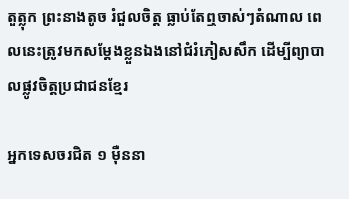តួត្លុក ព្រះនាងតូច រំជួលចិត្ត ធ្លាប់តែឮចាស់ៗតំណាល ពេលនេះត្រូវមកសម្តែងខ្លួនឯងនៅជំរំភៀសសឹក ដើម្បីព្យាបាលផ្លូវចិត្តប្រជាជនខ្មែរ

អ្នកទេសចរជិត ១ ម៉ឺននា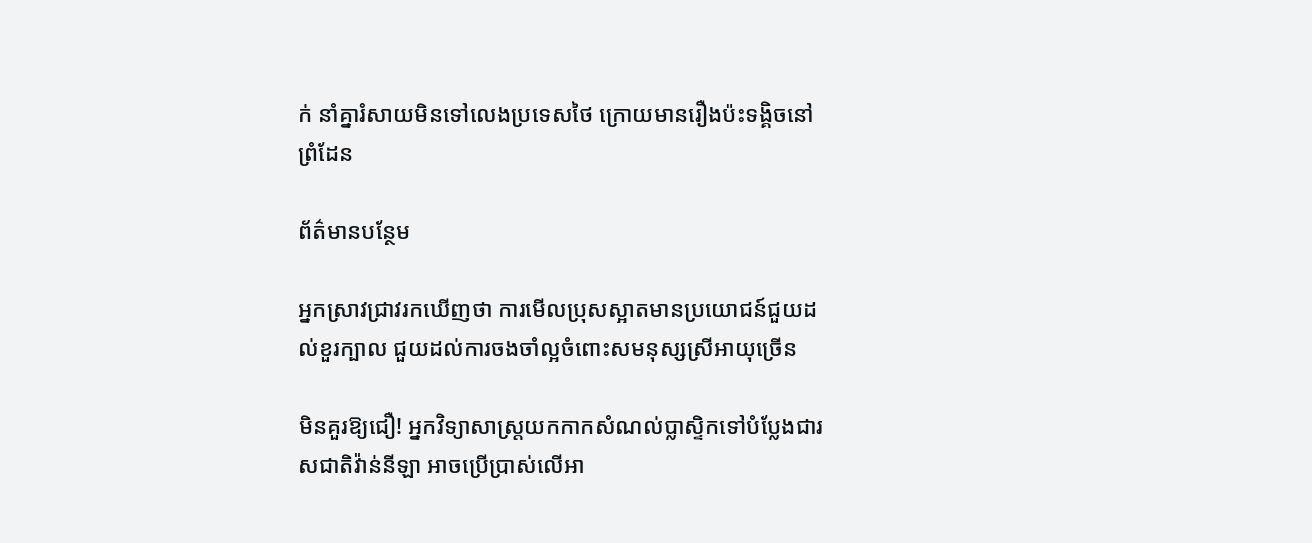ក់ នាំគ្នារំសាយមិនទៅលេងប្រទេសថៃ ក្រោយមានរឿងប៉ះទង្គិចនៅព្រំដែន

ព័ត៌មានបន្ថែម

អ្នកស្រាវជ្រាវរកឃើញថា ការមើលប្រុសស្អាតមានប្រយោជន៍ជួយដល់ខួរក្បាល ជួយដល់ការចងចាំល្អចំពោះសមនុស្សស្រីអាយុច្រើន

មិនគួរឱ្យជឿ! អ្នកវិទ្យាសាស្ត្រយកកាកសំណល់ប្លាស្ទិកទៅបំប្លែងជារសជាតិវ៉ាន់នីឡា អាចប្រើប្រាស់លើអា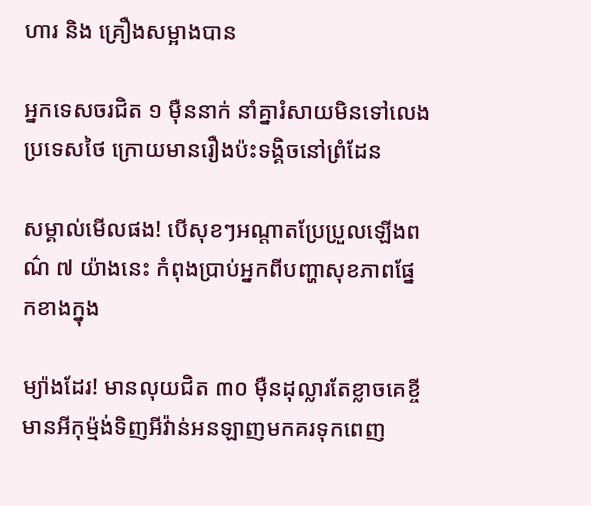ហារ និង គ្រឿងសម្អាងបាន

អ្នកទេសចរជិត ១ ម៉ឺននាក់ នាំគ្នារំសាយមិនទៅលេងប្រទេសថៃ ក្រោយមានរឿងប៉ះទង្គិចនៅព្រំដែន

សម្គាល់មើលផង! បើសុខៗអណ្តាតប្រែប្រួលឡើងពណ៌ ៧ យ៉ាងនេះ កំពុងប្រាប់អ្នកពីបញ្ហាសុខភាពផ្នែកខាងក្នុង

ម្យ៉ាងដែរ! មានលុយជិត ៣០ ម៉ឺនដុល្លារតែខ្លាចគេខ្ចី មានអីកុម្ម៉ង់ទិញអីវ៉ាន់អនឡាញមកគរទុកពេញ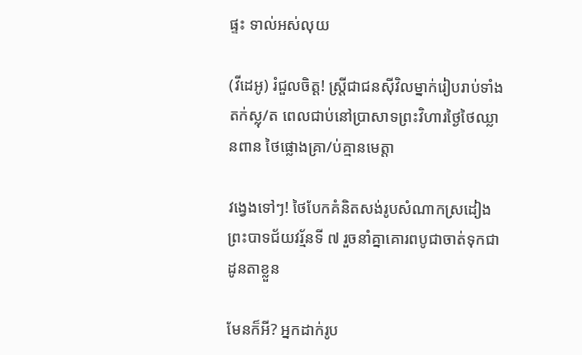ផ្ទះ ទាល់អស់លុយ

(វីដេអូ) រំជួលចិត្ត! ស្ត្រីជាជនស៊ីវិលម្នាក់រៀបរាប់ទាំងតក់ស្លុ/ត ពេលជាប់នៅប្រាសាទព្រះវិហារថ្ងៃថៃឈ្លានពាន ថៃផ្លោងគ្រា/ប់គ្មានមេត្តា

វង្វេងទៅៗ! ថៃបែកគំនិតសង់រូបសំណាកស្រដៀងព្រះបាទជ័យវរ្ម័នទី ៧ រួចនាំគ្នាគោរពបូជាចាត់ទុកជាដូនតាខ្លួន

មែនក៏អី? អ្នកដាក់រូប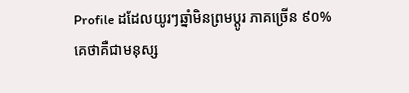Profile ដដែលយូរៗឆ្នាំមិនព្រមប្តូរ ភាគច្រើន ៩០% គេថាគឺជាមនុស្ស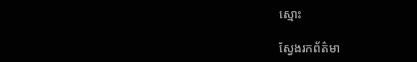ស្មោះ

ស្វែងរកព័ត៌មា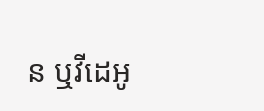ន ឬវីដេអូ